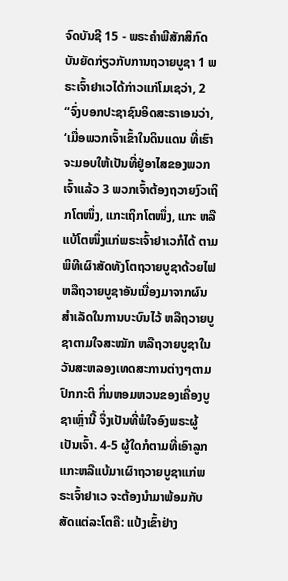ຈົດບັນຊີ 15 - ພຣະຄຳພີສັກສິກົດບັນຍັດກ່ຽວກັບການຖວາຍບູຊາ 1 ພຣະເຈົ້າຢາເວໄດ້ກ່າວແກ່ໂມເຊວ່າ, 2 “ຈົ່ງບອກປະຊາຊົນອິດສະຣາເອນວ່າ, ‘ເມື່ອພວກເຈົ້າເຂົ້າໃນດິນແດນ ທີ່ເຮົາຈະມອບໃຫ້ເປັນທີ່ຢູ່ອາໄສຂອງພວກເຈົ້າແລ້ວ 3 ພວກເຈົ້າຕ້ອງຖວາຍງົວເຖິກໂຕໜຶ່ງ, ແກະເຖິກໂຕໜຶ່ງ, ແກະ ຫລືແບ້ໂຕໜຶ່ງແກ່ພຣະເຈົ້າຢາເວກໍໄດ້ ຕາມພິທີເຜົາສັດທັງໂຕຖວາຍບູຊາດ້ວຍໄຟ ຫລືຖວາຍບູຊາອັນເນື່ອງມາຈາກຜົນສຳເລັດໃນການບະບົນໄວ້ ຫລືຖວາຍບູຊາຕາມໃຈສະໝັກ ຫລືຖວາຍບູຊາໃນວັນສະຫລອງເທດສະການຕ່າງໆຕາມປົກກະຕິ ກິ່ນຫອມຫວນຂອງເຄື່ອງບູຊາເຫຼົ່ານີ້ ຈຶ່ງເປັນທີ່ພໍໃຈອົງພຣະຜູ້ເປັນເຈົ້າ. 4-5 ຜູ້ໃດກໍຕາມທີ່ເອົາລູກແກະຫລືແບ້ມາເຜົາຖວາຍບູຊາແກ່ພຣະເຈົ້າຢາເວ ຈະຕ້ອງນຳມາພ້ອມກັບສັດແຕ່ລະໂຕຄື: ແປ້ງເຂົ້າຢ່າງ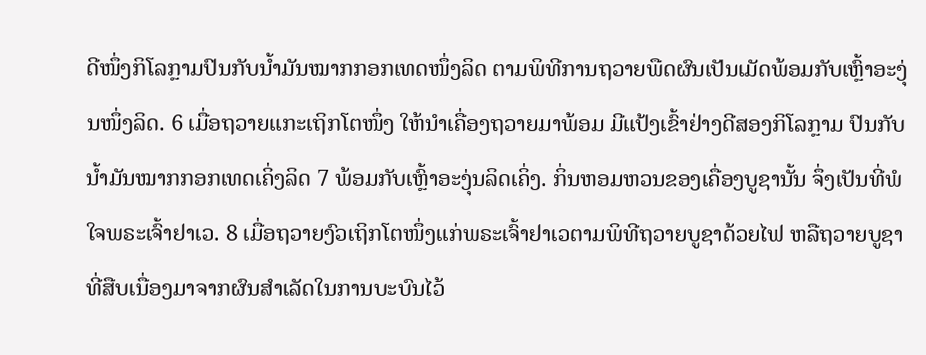ດີໜຶ່ງກິໂລກຼາມປົນກັບນໍ້າມັນໝາກກອກເທດໜຶ່ງລິດ ຕາມພິທີການຖວາຍພືດຜົນເປັນເມັດພ້ອມກັບເຫຼົ້າອະງຸ່ນໜຶ່ງລິດ. 6 ເມື່ອຖວາຍແກະເຖິກໂຕໜຶ່ງ ໃຫ້ນຳເຄື່ອງຖວາຍມາພ້ອມ ມີແປ້ງເຂົ້າຢ່າງດີສອງກິໂລກຼາມ ປົນກັບນໍ້າມັນໝາກກອກເທດເຄິ່ງລິດ 7 ພ້ອມກັບເຫຼົ້າອະງຸ່ນລິດເຄິ່ງ. ກິ່ນຫອມຫວນຂອງເຄື່ອງບູຊານັ້ນ ຈຶ່ງເປັນທີ່ພໍໃຈພຣະເຈົ້າຢາເວ. 8 ເມື່ອຖວາຍງົວເຖິກໂຕໜຶ່ງແກ່ພຣະເຈົ້າຢາເວຕາມພິທີຖວາຍບູຊາດ້ວຍໄຟ ຫລືຖວາຍບູຊາທີ່ສືບເນື່ອງມາຈາກຜົນສຳເລັດໃນການບະບົນໄວ້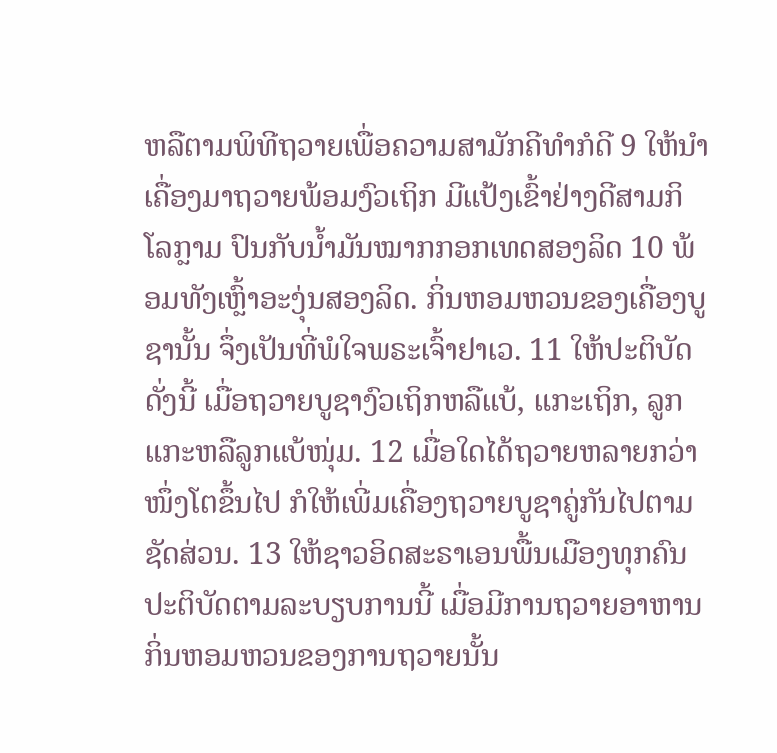ຫລືຕາມພິທີຖວາຍເພື່ອຄວາມສາມັກຄີທຳກໍດີ 9 ໃຫ້ນຳເຄື່ອງມາຖວາຍພ້ອມງົວເຖິກ ມີແປ້ງເຂົ້າຢ່າງດີສາມກິໂລກຼາມ ປົນກັບນໍ້າມັນໝາກກອກເທດສອງລິດ 10 ພ້ອມທັງເຫຼົ້າອະງຸ່ນສອງລິດ. ກິ່ນຫອມຫວນຂອງເຄື່ອງບູຊານັ້ນ ຈຶ່ງເປັນທີ່ພໍໃຈພຣະເຈົ້າຢາເວ. 11 ໃຫ້ປະຕິບັດດັ່ງນີ້ ເມື່ອຖວາຍບູຊາງົວເຖິກຫລືແບ້, ແກະເຖິກ, ລູກແກະຫລືລູກແບ້ໜຸ່ມ. 12 ເມື່ອໃດໄດ້ຖວາຍຫລາຍກວ່າໜຶ່ງໂຕຂຶ້ນໄປ ກໍໃຫ້ເພີ່ມເຄື່ອງຖວາຍບູຊາຄູ່ກັນໄປຕາມຊັດສ່ວນ. 13 ໃຫ້ຊາວອິດສະຣາເອນພື້ນເມືອງທຸກຄົນປະຕິບັດຕາມລະບຽບການນີ້ ເມື່ອມີການຖວາຍອາຫານ ກິ່ນຫອມຫວນຂອງການຖວາຍນັ້ນ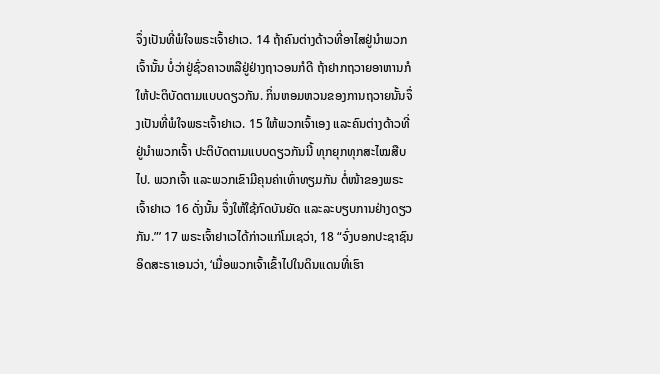ຈຶ່ງເປັນທີ່ພໍໃຈພຣະເຈົ້າຢາເວ. 14 ຖ້າຄົນຕ່າງດ້າວທີ່ອາໄສຢູ່ນຳພວກເຈົ້ານັ້ນ ບໍ່ວ່າຢູ່ຊົ່ວຄາວຫລືຢູ່ຢ່າງຖາວອນກໍດີ ຖ້າຢາກຖວາຍອາຫານກໍໃຫ້ປະຕິບັດຕາມແບບດຽວກັນ. ກິ່ນຫອມຫວນຂອງການຖວາຍນັ້ນຈຶ່ງເປັນທີ່ພໍໃຈພຣະເຈົ້າຢາເວ. 15 ໃຫ້ພວກເຈົ້າເອງ ແລະຄົນຕ່າງດ້າວທີ່ຢູ່ນຳພວກເຈົ້າ ປະຕິບັດຕາມແບບດຽວກັນນີ້ ທຸກຍຸກທຸກສະໄໝສືບໄປ. ພວກເຈົ້າ ແລະພວກເຂົາມີຄຸນຄ່າເທົ່າທຽມກັນ ຕໍ່ໜ້າຂອງພຣະເຈົ້າຢາເວ 16 ດັ່ງນັ້ນ ຈຶ່ງໃຫ້ໃຊ້ກົດບັນຍັດ ແລະລະບຽບການຢ່າງດຽວກັນ.”’ 17 ພຣະເຈົ້າຢາເວໄດ້ກ່າວແກ່ໂມເຊວ່າ, 18 “ຈົ່ງບອກປະຊາຊົນອິດສະຣາເອນວ່າ, ‘ເມື່ອພວກເຈົ້າເຂົ້າໄປໃນດິນແດນທີ່ເຮົາ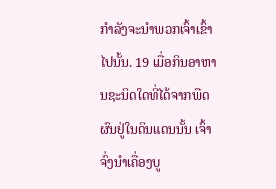ກຳລັງຈະນຳພວກເຈົ້າເຂົ້າໄປນັ້ນ. 19 ເມື່ອກິນອາຫານຊະນິດໃດທີ່ໄດ້ຈາກພືດຜົນຢູ່ໃນດິນແດນນັ້ນ ເຈົ້າຈົ່ງນຳເຄື່ອງບູ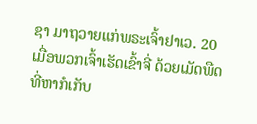ຊາ ມາຖວາຍແກ່ພຣະເຈົ້າຢາເວ. 20 ເມື່ອພວກເຈົ້າເຮັດເຂົ້າຈີ່ ດ້ວຍເມັດພືດທີ່ຫາກໍເກັບ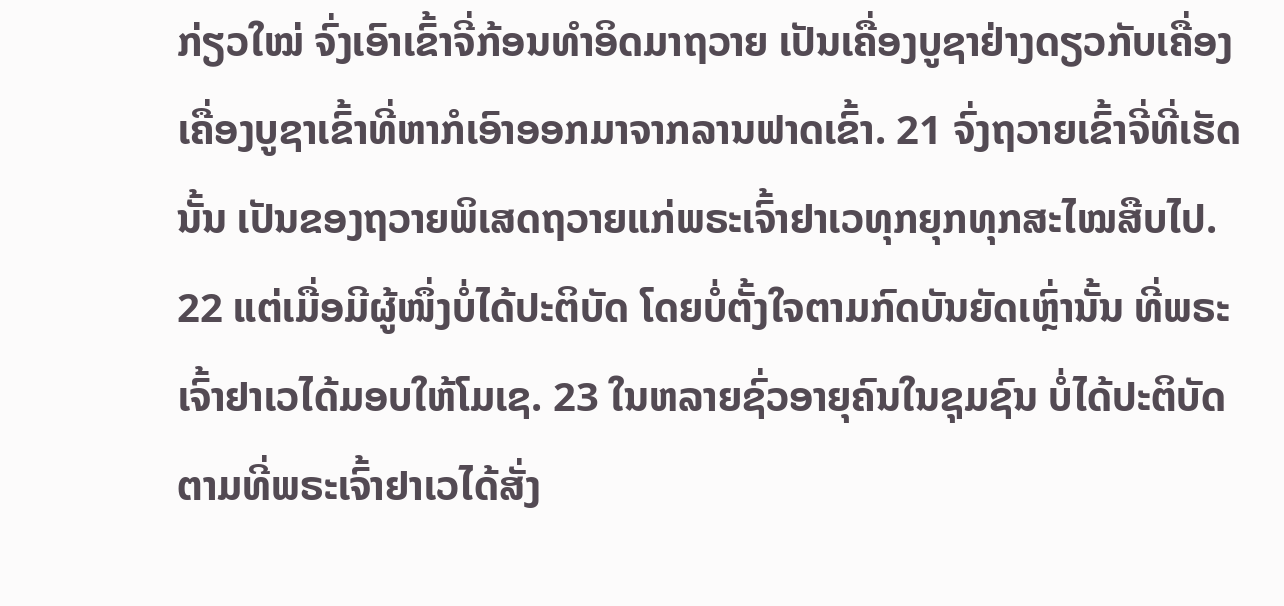ກ່ຽວໃໝ່ ຈົ່ງເອົາເຂົ້າຈີ່ກ້ອນທຳອິດມາຖວາຍ ເປັນເຄື່ອງບູຊາຢ່າງດຽວກັບເຄື່ອງເຄື່ອງບູຊາເຂົ້າທີ່ຫາກໍເອົາອອກມາຈາກລານຟາດເຂົ້າ. 21 ຈົ່ງຖວາຍເຂົ້າຈີ່ທີ່ເຮັດນັ້ນ ເປັນຂອງຖວາຍພິເສດຖວາຍແກ່ພຣະເຈົ້າຢາເວທຸກຍຸກທຸກສະໄໝສືບໄປ. 22 ແຕ່ເມື່ອມີຜູ້ໜຶ່ງບໍ່ໄດ້ປະຕິບັດ ໂດຍບໍ່ຕັ້ງໃຈຕາມກົດບັນຍັດເຫຼົ່ານັ້ນ ທີ່ພຣະເຈົ້າຢາເວໄດ້ມອບໃຫ້ໂມເຊ. 23 ໃນຫລາຍຊົ່ວອາຍຸຄົນໃນຊຸມຊົນ ບໍ່ໄດ້ປະຕິບັດຕາມທີ່ພຣະເຈົ້າຢາເວໄດ້ສັ່ງ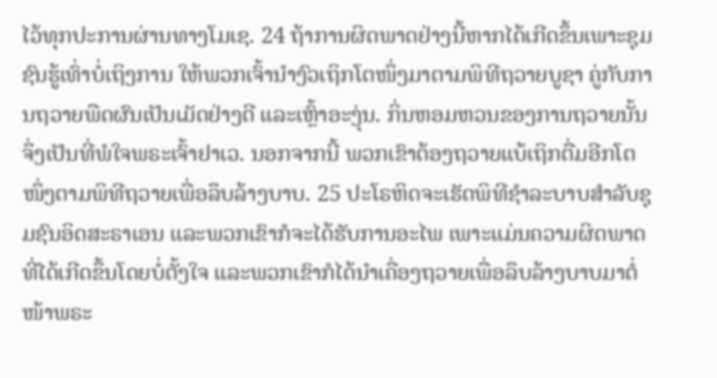ໄວ້ທຸກປະການຜ່ານທາງໂມເຊ. 24 ຖ້າການຜິດພາດຢ່າງນີ້ຫາກໄດ້ເກີດຂຶ້ນເພາະຊຸມຊົນຮູ້ເທົ່າບໍ່ເຖິງການ ໃຫ້ພວກເຈົ້ານຳງົວເຖິກໂຕໜຶ່ງມາຕາມພິທີຖວາຍບູຊາ ຄູ່ກັບການຖວາຍພືດຜົນເປັນເມັດຢ່າງດີ ແລະເຫຼົ້າອະງຸ່ນ. ກິ່ນຫອມຫວນຂອງການຖວາຍນັ້ນ ຈຶ່ງເປັນທີ່ພໍໃຈພຣະເຈົ້າຢາເວ. ນອກຈາກນີ້ ພວກເຂົາຕ້ອງຖວາຍແບ້ເຖິກຕື່ມອີກໂຕໜຶ່ງຕາມພິທີຖວາຍເພື່ອລຶບລ້າງບາບ. 25 ປະໂຣຫິດຈະເຮັດພິທີຊຳລະບາບສຳລັບຊຸມຊົນອິດສະຣາເອນ ແລະພວກເຂົາກໍຈະໄດ້ຮັບການອະໄພ ເພາະແມ່ນຄວາມຜິດພາດທີ່ໄດ້ເກີດຂຶ້ນໂດຍບໍ່ຕັ້ງໃຈ ແລະພວກເຂົາກໍໄດ້ນຳເຄື່ອງຖວາຍເພື່ອລຶບລ້າງບາບມາຕໍ່ໜ້າພຣະ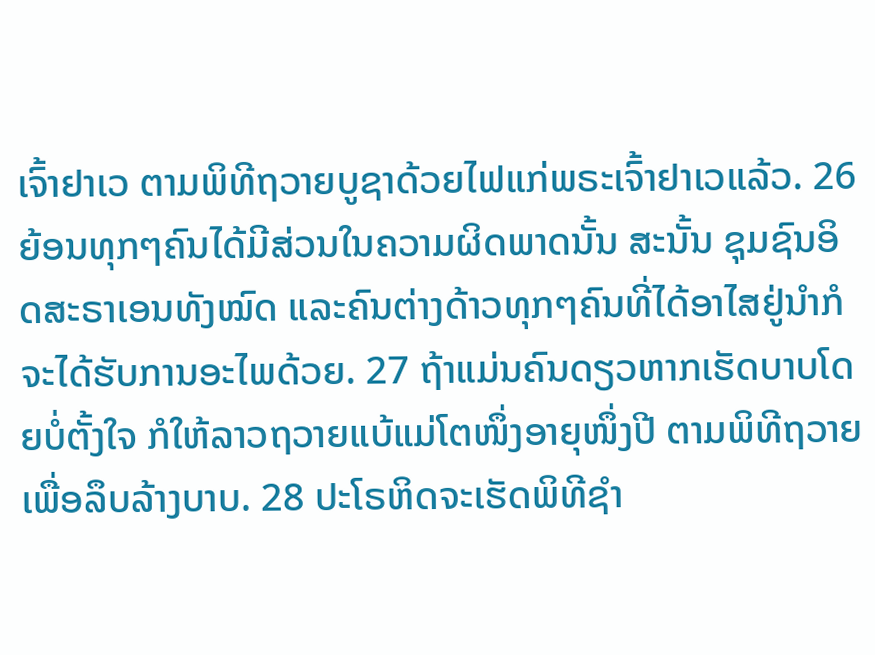ເຈົ້າຢາເວ ຕາມພິທີຖວາຍບູຊາດ້ວຍໄຟແກ່ພຣະເຈົ້າຢາເວແລ້ວ. 26 ຍ້ອນທຸກໆຄົນໄດ້ມີສ່ວນໃນຄວາມຜິດພາດນັ້ນ ສະນັ້ນ ຊຸມຊົນອິດສະຣາເອນທັງໝົດ ແລະຄົນຕ່າງດ້າວທຸກໆຄົນທີ່ໄດ້ອາໄສຢູ່ນຳກໍຈະໄດ້ຮັບການອະໄພດ້ວຍ. 27 ຖ້າແມ່ນຄົນດຽວຫາກເຮັດບາບໂດຍບໍ່ຕັ້ງໃຈ ກໍໃຫ້ລາວຖວາຍແບ້ແມ່ໂຕໜຶ່ງອາຍຸໜຶ່ງປີ ຕາມພິທີຖວາຍເພື່ອລຶບລ້າງບາບ. 28 ປະໂຣຫິດຈະເຮັດພິທີຊຳ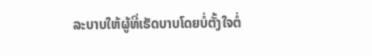ລະບາບໃຫ້ຜູ້ທີ່ເຮັດບາບໂດຍບໍ່ຕັ້ງໃຈຕໍ່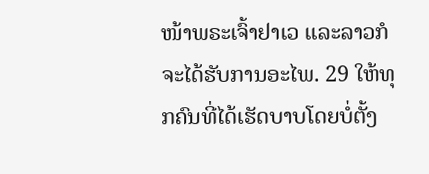ໜ້າພຣະເຈົ້າຢາເວ ແລະລາວກໍຈະໄດ້ຮັບການອະໄພ. 29 ໃຫ້ທຸກຄົນທີ່ໄດ້ເຮັດບາບໂດຍບໍ່ຕັ້ງ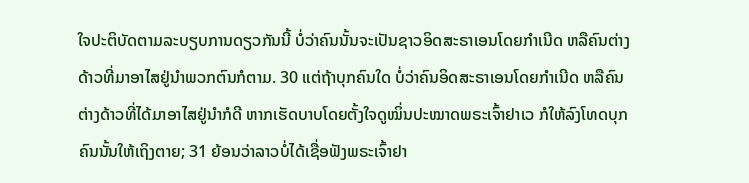ໃຈປະຕິບັດຕາມລະບຽບການດຽວກັນນີ້ ບໍ່ວ່າຄົນນັ້ນຈະເປັນຊາວອິດສະຣາເອນໂດຍກຳເນີດ ຫລືຄົນຕ່າງດ້າວທີ່ມາອາໄສຢູ່ນຳພວກຕົນກໍຕາມ. 30 ແຕ່ຖ້າບຸກຄົນໃດ ບໍ່ວ່າຄົນອິດສະຣາເອນໂດຍກຳເນີດ ຫລືຄົນຕ່າງດ້າວທີ່ໄດ້ມາອາໄສຢູ່ນຳກໍດີ ຫາກເຮັດບາບໂດຍຕັ້ງໃຈດູໝິ່ນປະໝາດພຣະເຈົ້າຢາເວ ກໍໃຫ້ລົງໂທດບຸກຄົນນັ້ນໃຫ້ເຖິງຕາຍ; 31 ຍ້ອນວ່າລາວບໍ່ໄດ້ເຊື່ອຟັງພຣະເຈົ້າຢາ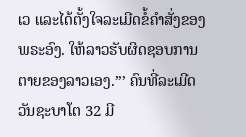ເວ ແລະໄດ້ຕັ້ງໃຈລະເມີດຂໍ້ຄຳສັ່ງຂອງພຣະອົງ. ໃຫ້ລາວຮັບຜິດຊອບການຕາຍຂອງລາວເອງ.”’ ຄົນທີ່ລະເມີດວັນຊະບາໂຕ 32 ມີ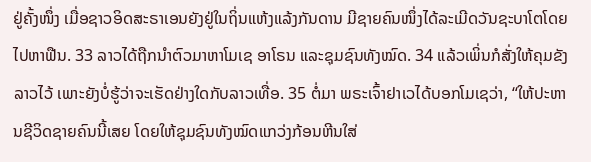ຢູ່ຄັ້ງໜຶ່ງ ເມື່ອຊາວອິດສະຣາເອນຍັງຢູ່ໃນຖິ່ນແຫ້ງແລ້ງກັນດານ ມີຊາຍຄົນໜຶ່ງໄດ້ລະເມີດວັນຊະບາໂຕໂດຍໄປຫາຟືນ. 33 ລາວໄດ້ຖືກນຳຕົວມາຫາໂມເຊ ອາໂຣນ ແລະຊຸມຊົນທັງໝົດ. 34 ແລ້ວເພິ່ນກໍສັ່ງໃຫ້ຄຸມຂັງລາວໄວ້ ເພາະຍັງບໍ່ຮູ້ວ່າຈະເຮັດຢ່າງໃດກັບລາວເທື່ອ. 35 ຕໍ່ມາ ພຣະເຈົ້າຢາເວໄດ້ບອກໂມເຊວ່າ, “ໃຫ້ປະຫານຊີວິດຊາຍຄົນນີ້ເສຍ ໂດຍໃຫ້ຊຸມຊົນທັງໝົດແກວ່ງກ້ອນຫີນໃສ່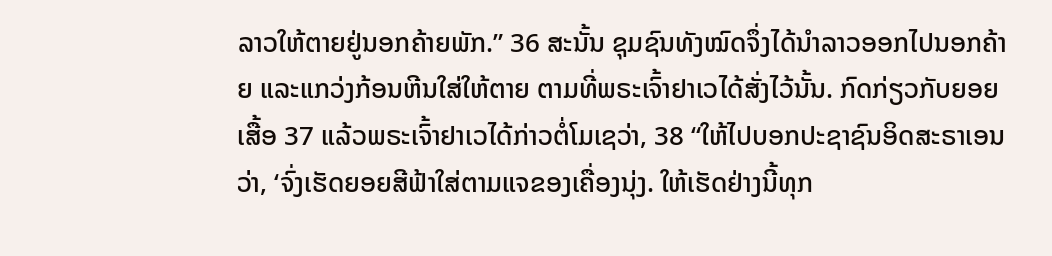ລາວໃຫ້ຕາຍຢູ່ນອກຄ້າຍພັກ.” 36 ສະນັ້ນ ຊຸມຊົນທັງໝົດຈຶ່ງໄດ້ນຳລາວອອກໄປນອກຄ້າຍ ແລະແກວ່ງກ້ອນຫີນໃສ່ໃຫ້ຕາຍ ຕາມທີ່ພຣະເຈົ້າຢາເວໄດ້ສັ່ງໄວ້ນັ້ນ. ກົດກ່ຽວກັບຍອຍເສື້ອ 37 ແລ້ວພຣະເຈົ້າຢາເວໄດ້ກ່າວຕໍ່ໂມເຊວ່າ, 38 “ໃຫ້ໄປບອກປະຊາຊົນອິດສະຣາເອນວ່າ, ‘ຈົ່ງເຮັດຍອຍສີຟ້າໃສ່ຕາມແຈຂອງເຄື່ອງນຸ່ງ. ໃຫ້ເຮັດຢ່າງນີ້ທຸກ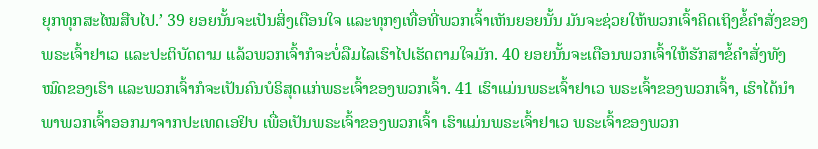ຍຸກທຸກສະໄໝສືບໄປ.’ 39 ຍອຍນັ້ນຈະເປັນສິ່ງເຕືອນໃຈ ແລະທຸກໆເທື່ອທີ່ພວກເຈົ້າເຫັນຍອຍນັ້ນ ມັນຈະຊ່ວຍໃຫ້ພວກເຈົ້າຄິດເຖິງຂໍ້ຄຳສັ່ງຂອງພຣະເຈົ້າຢາເວ ແລະປະຕິບັດຕາມ ແລ້ວພວກເຈົ້າກໍຈະບໍ່ລືມໄລເຮົາໄປເຮັດຕາມໃຈມັກ. 40 ຍອຍນັ້ນຈະເຕືອນພວກເຈົ້າໃຫ້ຮັກສາຂໍ້ຄຳສັ່ງທັງໝົດຂອງເຮົາ ແລະພວກເຈົ້າກໍຈະເປັນຄົນບໍຣິສຸດແກ່ພຣະເຈົ້າຂອງພວກເຈົ້າ. 41 ເຮົາແມ່ນພຣະເຈົ້າຢາເວ ພຣະເຈົ້າຂອງພວກເຈົ້າ, ເຮົາໄດ້ນຳພາພວກເຈົ້າອອກມາຈາກປະເທດເອຢິບ ເພື່ອເປັນພຣະເຈົ້າຂອງພວກເຈົ້າ ເຮົາແມ່ນພຣະເຈົ້າຢາເວ ພຣະເຈົ້າຂອງພວກ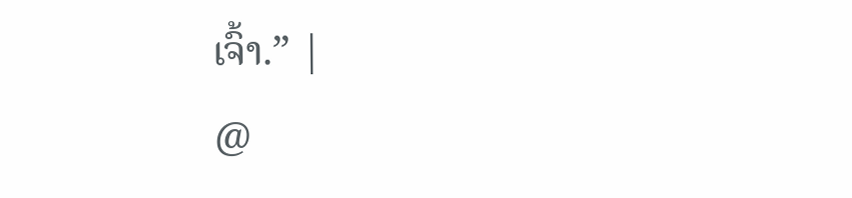ເຈົ້າ.” |
@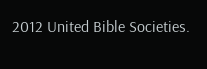2012 United Bible Societies.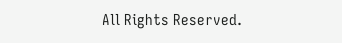All Rights Reserved.